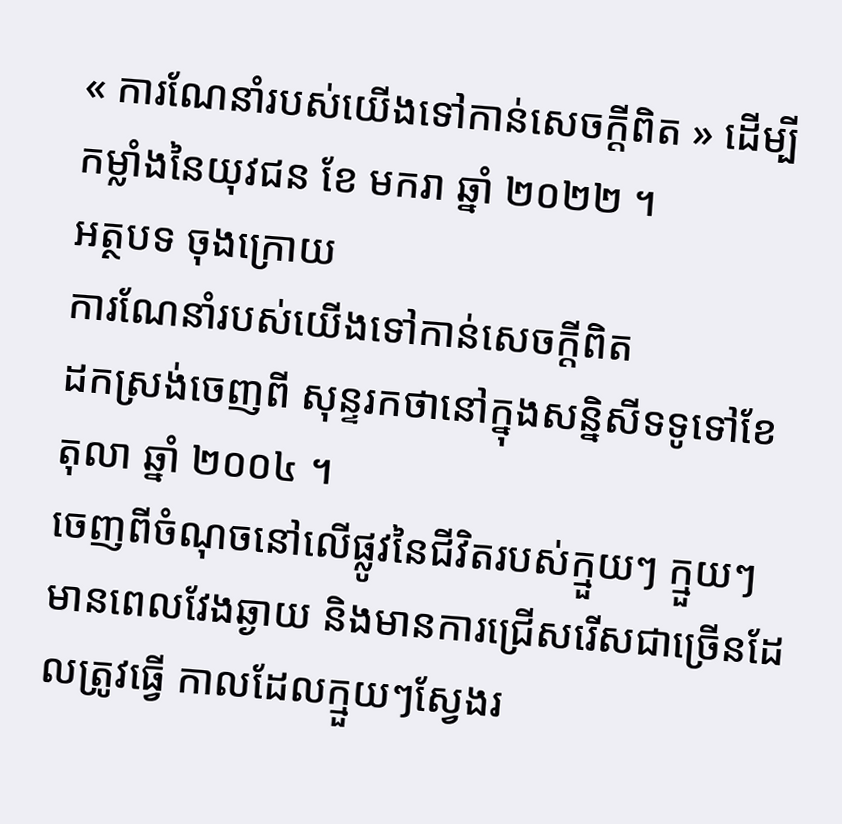« ការណែនាំរបស់យើងទៅកាន់សេចក្តីពិត » ដើម្បីកម្លាំងនៃយុវជន ខែ មករា ឆ្នាំ ២០២២ ។
អត្ថបទ ចុងក្រោយ
ការណែនាំរបស់យើងទៅកាន់សេចក្តីពិត
ដកស្រង់ចេញពី សុន្ទរកថានៅក្នុងសន្និសីទទូទៅខែ តុលា ឆ្នាំ ២០០៤ ។
ចេញពីចំណុចនៅលើផ្លូវនៃជីវិតរបស់ក្មួយៗ ក្មួយៗមានពេលវែងឆ្ងាយ និងមានការជ្រើសរើសជាច្រើនដែលត្រូវធ្វើ កាលដែលក្មួយៗស្វែងរ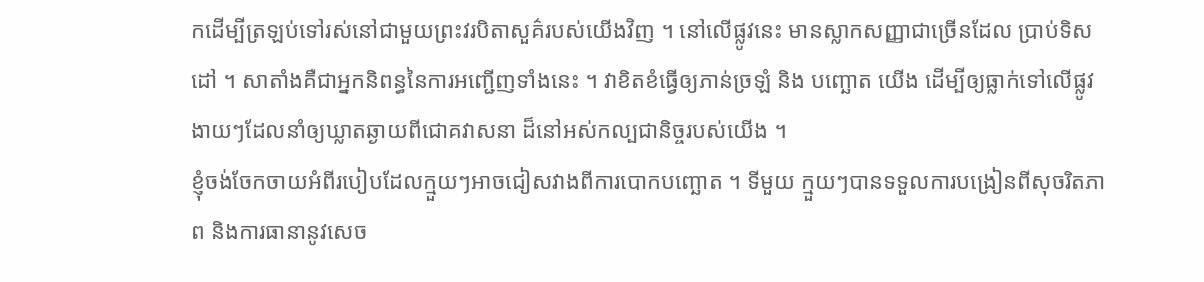កដើម្បីត្រឡប់ទៅរស់នៅជាមួយព្រះវរបិតាសួគ៌របស់យើងវិញ ។ នៅលើផ្លូវនេះ មានស្លាកសញ្ញាជាច្រើនដែល ប្រាប់ទិសដៅ ។ សាតាំងគឺជាអ្នកនិពន្ធនៃការអញ្ជើញទាំងនេះ ។ វាខិតខំធ្វើឲ្យភាន់ច្រឡំ និង បញ្ឆោត យើង ដើម្បីឲ្យធ្លាក់ទៅលើផ្លូវងាយៗដែលនាំឲ្យឃ្លាតឆ្ងាយពីជោគវាសនា ដ៏នៅអស់កល្បជានិច្ចរបស់យើង ។
ខ្ញុំចង់ចែកចាយអំពីរបៀបដែលក្មួយៗអាចជៀសវាងពីការបោកបញ្ឆោត ។ ទីមួយ ក្មួយៗបានទទួលការបង្រៀនពីសុចរិតភាព និងការធានានូវសេច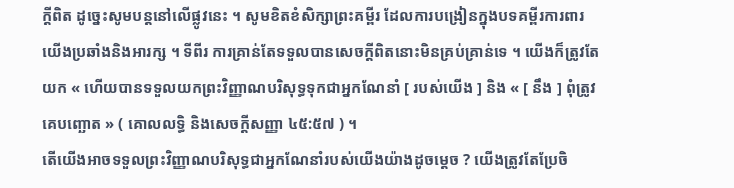ក្តីពិត ដូច្នេះសូមបន្តនៅលើផ្លូវនេះ ។ សូមខិតខំសិក្សាព្រះគម្ពីរ ដែលការបង្រៀនក្នុងបទគម្ពីរការពារយើងប្រឆាំងនិងអារក្ស ។ ទីពីរ ការគ្រាន់តែទទួលបានសេចក្តីពិតនោះមិនគ្រប់គ្រាន់ទេ ។ យើងក៏ត្រូវតែយក « ហើយបានទទួលយកព្រះវិញ្ញាណបរិសុទ្ធទុកជាអ្នកណែនាំ [ របស់យើង ] និង « [ នឹង ] ពុំត្រូវគេបញ្ឆោត » ( គោលលទ្ធិ និងសេចក្តីសញ្ញា ៤៥:៥៧ ) ។
តើយើងអាចទទួលព្រះវិញ្ញាណបរិសុទ្ធជាអ្នកណែនាំរបស់យើងយ៉ាងដូចម្តេច ? យើងត្រូវតែប្រែចិ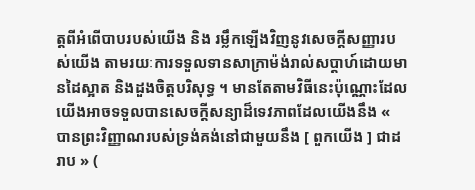ត្តពីអំពើបាបរបស់យើង និង រម្លឹកឡើងវិញនូវសេចក្តីសញ្ញារបស់យើង តាមរយៈការទទួលទានសាក្រាម៉ង់រាល់សប្តាហ៍ដោយមានដៃស្អាត និងដួងចិត្តបរិសុទ្ធ ។ មានតែតាមវិធីនេះប៉ុណ្ណោះដែលយើងអាចទទួលបានសេចក្តីសន្យាដ៏ទេវភាពដែលយើងនឹង « បានព្រះវិញ្ញាណរបស់ទ្រង់គង់នៅជាមួយនឹង [ ពួកយើង ] ជាដរាប » (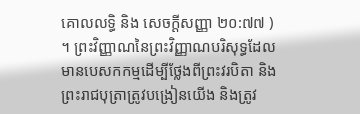គោលលទ្ធិ និង សេចក្ដីសញ្ញា ២០:៧៧ ) ។ ព្រះវិញ្ញាណនៃព្រះវិញ្ញាណបរិសុទ្ធដែលមានបេសកកម្មដើម្បីថ្លែងពីព្រះវរបិតា និងព្រះរាជបុត្រាត្រូវបង្រៀនយើង និងត្រូវ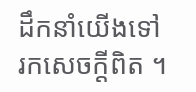ដឹកនាំយើងទៅរកសេចក្តីពិត ។